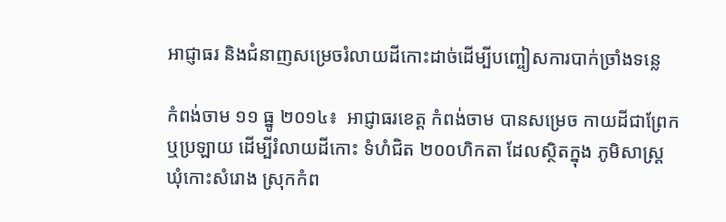អាជ្ញាធរ និងជំនាញសម្រេចរំលាយដីកោះដាច់ដើម្បីបញ្ចៀសការបាក់ច្រាំងទន្លេ

កំពង់ចាម ១១ ធ្នូ ២០១៤៖  អាជ្ញាធរខេត្ដ កំពង់ចាម បានសម្រេច កាយដីជាព្រែក ឬប្រឡាយ ដើម្បីរំលាយដីកោះ ទំហំជិត ២០០ហិកតា ដែលស្ថិតក្នុង ភូមិសាស្ដ្រ ឃុំកោះសំរោង ស្រុកកំព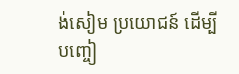ង់សៀម ប្រយោជន៍ ដើម្បីបញ្ចៀ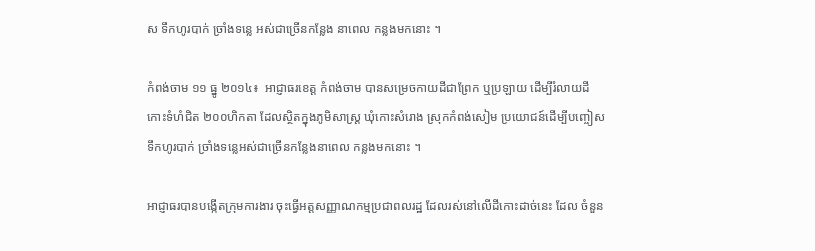ស ទឹកហូរបាក់ ច្រាំងទន្លេ អស់ជាច្រើនកន្លែង នាពេល កន្លងមកនោះ ។

កំពង់ចាម ១១ ធ្នូ ២០១៤៖  អាជ្ញាធរខេត្ដ កំពង់ចាម បានសម្រេចកាយដីជាព្រែក ឬប្រឡាយ ដើម្បីរំលាយដីកោះទំហំជិត ២០០ហិកតា ដែលស្ថិតក្នុងភូមិសាស្ដ្រ ឃុំកោះសំរោង ស្រុកកំពង់សៀម ប្រយោជន៍ដើម្បីបញ្ចៀសទឹកហូរបាក់ ច្រាំងទន្លេអស់ជាច្រើនកន្លែងនាពេល កន្លងមកនោះ ។

អាជ្ញាធរបានបង្កើតក្រុមការងារ ចុះធ្វើអត្ដសញ្ញាណកម្មប្រជាពលរដ្ឋ ដែលរស់នៅលើដីកោះដាច់នេះ ដែល ចំនួន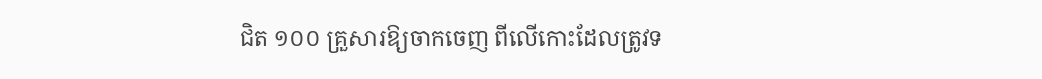ជិត ១០០ គ្រួសារឱ្យចាកចេញ ពីលើកោះដែលត្រូវទ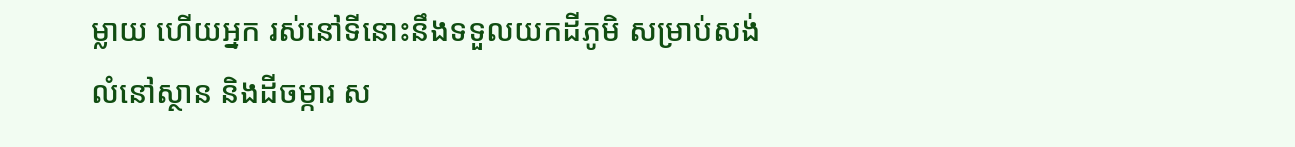ម្លាយ ហើយអ្នក រស់នៅទីនោះនឹងទទួលយកដីភូមិ សម្រាប់សង់លំនៅស្ថាន និងដីចម្ការ ស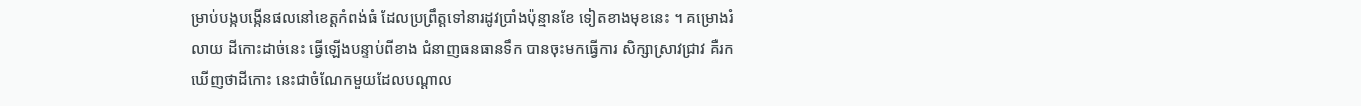ម្រាប់បង្កបង្កើនផលនៅខេត្ដកំពង់ធំ ដែលប្រព្រឹត្ដទៅនារដូវប្រាំងប៉ុន្មានខែ ទៀតខាងមុខនេះ ។ គម្រោងរំលាយ ដីកោះដាច់នេះ ធ្វើឡើងបន្ទាប់ពីខាង ជំនាញធនធានទឹក បានចុះមកធ្វើការ សិក្សាស្រាវជ្រាវ គឺរកឃើញថាដីកោះ នេះជាចំណែកមួយដែលបណ្ដាល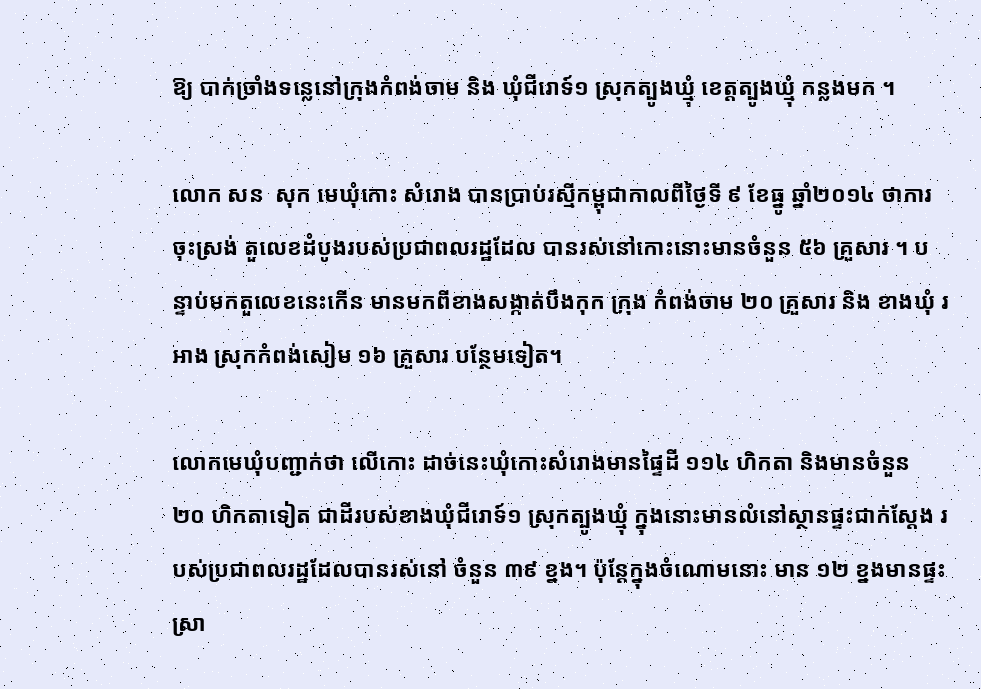ឱ្យ បាក់ច្រាំងទន្លេនៅក្រុងកំពង់ចាម និង ឃុំជីរោទ៍១ ស្រុកត្បូងឃ្មុំ ខេត្ដត្បូងឃ្មុំ កន្លងមក ។

លោក សន  សុក មេឃុំកោះ សំរោង បានប្រាប់រស្មីកម្ពុជាកាលពីថ្ងៃទី ៩ ខែធ្នូ ឆ្នាំ២០១៤ ថាការចុះស្រង់ តួលេខដំបូងរបស់ប្រជាពលរដ្ឋដែល បានរស់នៅកោះនោះមានចំនួន ៥៦ គ្រួសារ ។ បន្ទាប់មកតួលេខនេះកើន មានមកពីខាងសង្កាត់បឹងកុក ក្រុង កំពង់ចាម ២០ គ្រួសារ និង ខាងឃុំ រអាង ស្រុកកំពង់សៀម ១៦ គ្រួសារ បន្ថែមទៀត។

លោកមេឃុំបញ្ជាក់ថា លើកោះ ដាច់នេះឃុំកោះសំរោងមានផ្ទៃដី ១១៤ ហិកតា និងមានចំនួន ២០ ហិកតាទៀត ជាដីរបស់ខាងឃុំជីរោទ៍១ ស្រុកត្បូងឃ្មុំ ក្នុងនោះមានលំនៅស្ថានផ្ទះជាក់ស្ដែង របស់ប្រជាពលរដ្ឋដែលបានរស់នៅ ចំនួន ៣៩ ខ្នង។ ប៉ុន្ដែក្នុងចំណោមនោះ មាន ១២ ខ្នងមានផ្ទះស្រា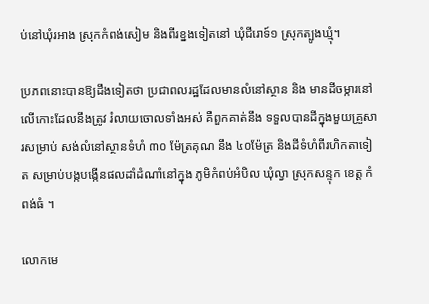ប់នៅឃុំរអាង ស្រុកកំពង់សៀម និងពីរខ្នងទៀតនៅ ឃុំជីរោទ៍១ ស្រុកត្បូងឃ្មុំ។

ប្រភពនោះបានឱ្យដឹងទៀតថា ប្រជាពលរដ្ឋដែលមានលំនៅស្ថាន និង មានដីចម្ការនៅលើកោះដែលនឹងត្រូវ រំលាយចោលទាំងអស់ គឺពួកគាត់នឹង ទទួលបានដីក្នុងមួយគ្រួសារសម្រាប់ សង់លំនៅស្ថានទំហំ ៣០ ម៉ែត្រគុណ នឹង ៤០ម៉ែត្រ និងដីទំហំពីរហិកតាទៀត សម្រាប់បង្កបង្កើនផលដាំដំណាំនៅក្នុង ភូមិកំពប់អំបិល ឃុំល្វា ស្រុកសន្ទុក ខេត្ដ កំពង់ធំ ។

លោកមេ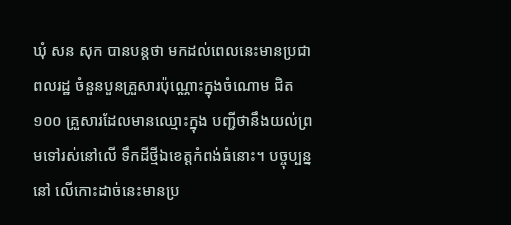ឃុំ សន សុក បានបន្ដថា មកដល់ពេលនេះមានប្រជាពលរដ្ឋ ចំនួនបួនគ្រួសារប៉ុណ្ណោះក្នុងចំណោម ជិត ១០០ គ្រួសារដែលមានឈ្មោះក្នុង បញ្ជីថានឹងយល់ព្រមទៅរស់នៅលើ ទឹកដីថ្មីឯខេត្ដកំពង់ធំនោះ។ បច្ចុប្បន្ននៅ លើកោះដាច់នេះមានប្រ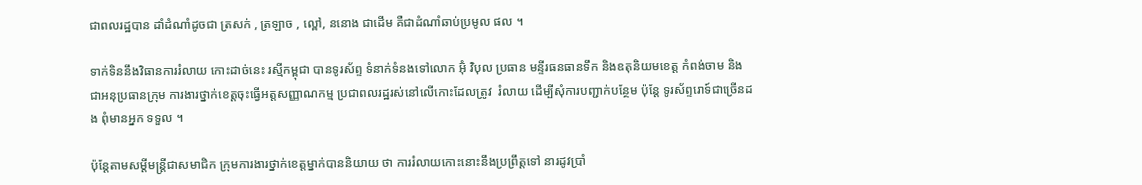ជាពលរដ្ឋបាន ដាំដំណាំដូចជា ត្រសក់ , ត្រឡាច , ល្ពៅ, ននោង ជាដើម គឺជាដំណាំឆាប់ប្រមូល ផល ។

ទាក់ទិននឹងវិធានការរំលាយ កោះដាច់នេះ រស្មីកម្ពុជា បានទូរស័ព្ទ ទំនាក់ទំនងទៅលោក អ៊ុំ វិបុល ប្រធាន មន្ទីរធនធានទឹក និងឧតុនិយមខេត្ដ កំពង់ចាម និងជាអនុប្រធានក្រុម ការងារថ្នាក់ខេត្ដចុះធ្វើអត្ដសញ្ញាណកម្ម ប្រជាពលរដ្ឋរស់នៅលើកោះដែលត្រូវ  រំលាយ ដើម្បីសុំការបញ្ជាក់បន្ថែម ប៉ុន្ដែ ទូរស័ព្ទរោទ៍ជាច្រើនដង ពុំមានអ្នក ទទួល ។

ប៉ុន្ដែតាមសម្ដីមន្ដ្រីជាសមាជិក ក្រុមការងារថ្នាក់ខេត្ដម្នាក់បាននិយាយ ថា ការរំលាយកោះនោះនឹងប្រព្រឹត្ដទៅ នារដូវប្រាំ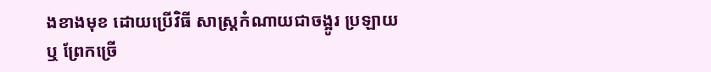ងខាងមុខ ដោយប្រើវិធី សាស្ដ្រកំណាយជាចង្អូរ ប្រឡាយ ឬ ព្រែកច្រើ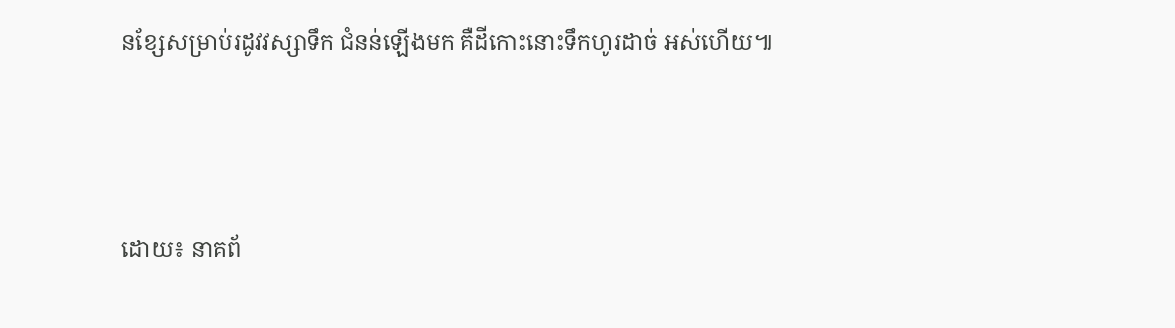នខ្សែសម្រាប់រដូវវស្សាទឹក ជំនន់ឡើងមក គឺដីកោះនោះទឹកហូរដាច់ អស់ហើយ៕



ដោយ៖ នាគព័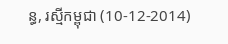ន្ធ, រស្មីកម្ពុជា (10-12-2014)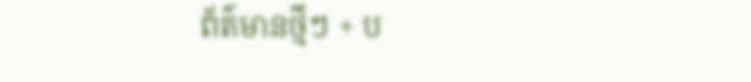ព័ត៌មានថ្មីៗ + ប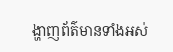ង្ហាញព័ត៌មានទាំងអស់